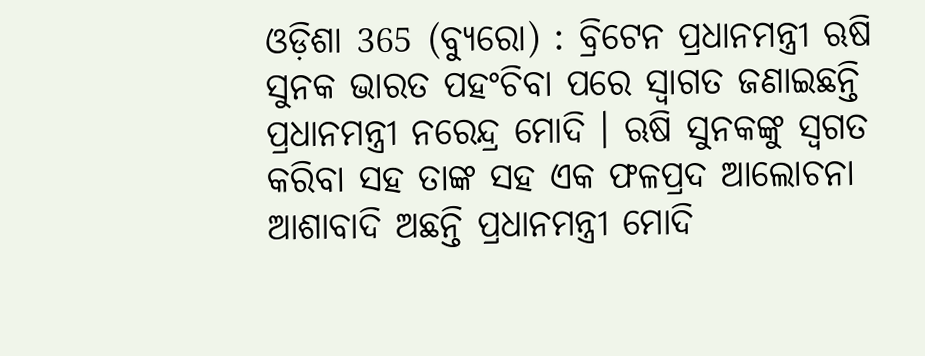ଓଡ଼ିଶା 365 (ବ୍ୟୁରୋ) : ବ୍ରିଟେନ ପ୍ରଧାନମନ୍ତ୍ରୀ ଋଷି ସୁନକ ଭାରତ ପହଂଚିବା ପରେ ସ୍ବାଗତ ଜଣାଇଛନ୍ତି ପ୍ରଧାନମନ୍ତ୍ରୀ ନରେନ୍ଦ୍ର ମୋଦି । ଋଷି ସୁନକଙ୍କୁ ସ୍ବଗତ କରିବା ସହ ତାଙ୍କ ସହ ଏକ ଫଳପ୍ରଦ ଆଲୋଚନା ଆଶାବାଦି ଅଛନ୍ତି ପ୍ରଧାନମନ୍ତ୍ରୀ ମୋଦି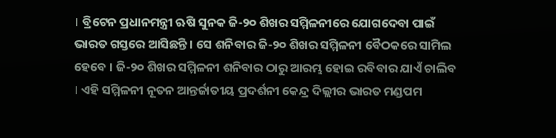। ବ୍ରିଟେନ ପ୍ରଧାନମନ୍ତ୍ରୀ ଋଷି ସୁନକ ଜି-୨୦ ଶିଖର ସମ୍ମିଳନୀରେ ଯୋଗଦେବା ପାଇଁ ଭାରତ ଗସ୍ତରେ ଆସିଛନ୍ତି । ସେ ଶନିବାର ଜି-୨୦ ଶିଖର ସମ୍ମିଳନୀ ବୈଠକରେ ସାମିଲ ହେବେ । ଜି-୨୦ ଶିଖର ସମ୍ମିଳନୀ ଶନିବାର ଠାରୁ ଆରମ୍ଭ ହୋଇ ରବିବାର ଯାଏଁ ଚାଲିବ । ଏହି ସମ୍ମିଳନୀ ନୂତନ ଆନ୍ତର୍ଜାତୀୟ ପ୍ରଦର୍ଶନୀ କେନ୍ଦ୍ର ଦିଲ୍ଲୀର ଭାରତ ମଣ୍ଡପମ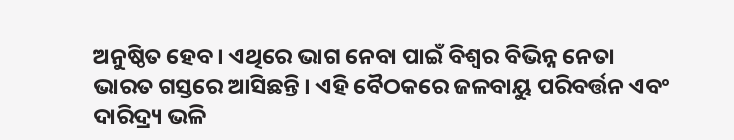ଅନୁଷ୍ଠିତ ହେବ । ଏଥିରେ ଭାଗ ନେବା ପାଇଁ ବିଶ୍ୱର ବିଭିନ୍ନ ନେତା ଭାରତ ଗସ୍ତରେ ଆସିଛନ୍ତି । ଏହି ବୈଠକରେ ଜଳବାୟୁ ପରିବର୍ତ୍ତନ ଏବଂ ଦାରିଦ୍ର୍ୟ ଭଳି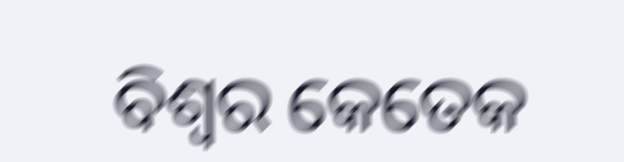ବିଶ୍ୱର କେତେକ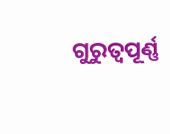ଗୁରୁତ୍ୱପୂର୍ଣ୍ଣ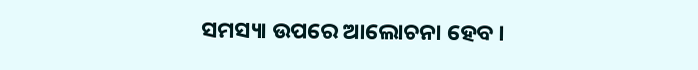ସମସ୍ୟା ଉପରେ ଆଲୋଚନା ହେବ ।